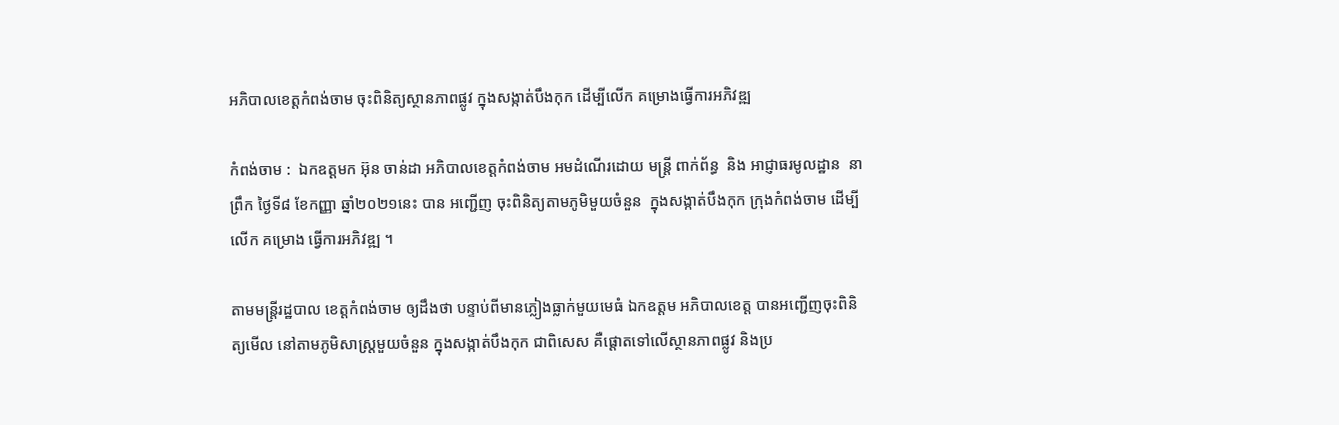អភិបាលខេត្តកំពង់ចាម ចុះពិនិត្យស្ថានភាពផ្លូវ ក្នុងសង្កាត់បឹងកុក ដើម្បីលើក គម្រោងធ្វើការអភិវឌ្ឍ

កំពង់ចាម :  ឯកឧត្តមក អ៊ុន ចាន់ដា អភិបាលខេត្តកំពង់ចាម អមដំណើរដោយ មន្ត្រី ពាក់ព័ន្ធ  និង អាជ្ញាធរមូលដ្ឋាន  នាព្រឹក ថ្ងៃទី៨ ខែកញ្ញា ឆ្នាំ២០២១នេះ បាន អញ្ជើញ ចុះពិនិត្យតាមភូមិមួយចំនួន  ក្នុងសង្កាត់បឹងកុក ក្រុងកំពង់ចាម ដើម្បី លេីក គម្រោង ធ្វើការអភិវឌ្ឍ ។

តាមមន្ត្រីរដ្ឋបាល ខេត្តកំពង់ចាម ឲ្យដឹងថា បន្ទាប់ពីមានភ្លៀងធ្លាក់មួយមេធំ ឯកឧត្តម អភិបាលខេត្ត បានអញ្ជើញចុះពិនិត្យមើល នៅតាមភូមិសាស្ត្រមួយចំនួន ក្នុងសង្កាត់បឹងកុក ជាពិសេស គឺផ្ដោតទៅលើស្ថានភាពផ្លូវ និងប្រ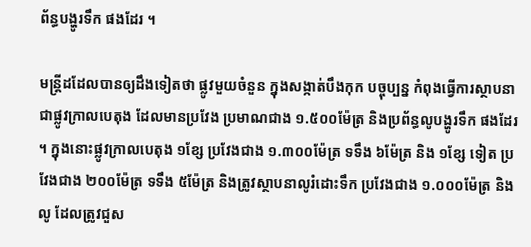ព័ន្ធបង្ហូរទឹក ផងដែរ ។

មន្ត្រីដដែលបានឲ្យដឹងទៀតថា ផ្លូវមួយចំនួន ក្នុងសង្កាត់បឹងកុក បច្ចុប្បន្ន កំពុងធ្វើការស្ថាបនា ជាផ្លូវក្រាលបេតុង ដែលមានប្រវែង ប្រមាណជាង ១.៥០០ម៉ែត្រ និងប្រព័ន្ធលូបង្ហូរទឹក ផងដែរ ។ ក្នុងនោះផ្លូវក្រាលបេតុង ១ខ្សែ ប្រវែងជាង ១.៣០០ម៉ែត្រ ទទឹង ៦ម៉ែត្រ និង ១ខ្សែ ទៀត ប្រវែងជាង ២០០ម៉ែត្រ ទទឹង ៥ម៉ែត្រ និងត្រូវស្ថាបនាលូរំដោះទឹក ប្រវែងជាង ១.០០០ម៉ែត្រ និងលូ ដែលត្រូវជួស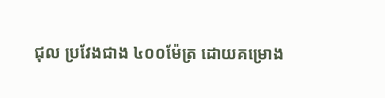ជុល ប្រវែងជាង ៤០០ម៉ែត្រ ដោយគម្រោង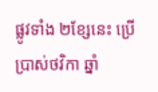ផ្លូវទាំង ២ខ្សែនេះ ប្រើប្រាស់ថវិកា ឆ្នាំ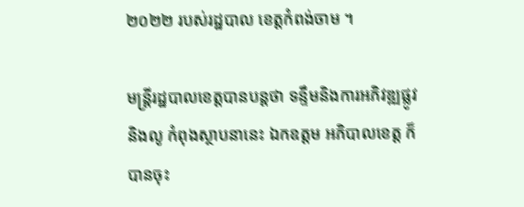២០២២ របស់រដ្ឋបាល ខេត្តកំពង់ចាម ។

មន្ត្រីរដ្ឋបាលខេត្តបានបន្តថា ទន្ទឹមនិងការអភិវឌ្ឍផ្លូវ និងលូ កំពុងស្ថាបនានេះ ឯកឧត្តម អភិបាលខេត្ត ក៏បានចុះ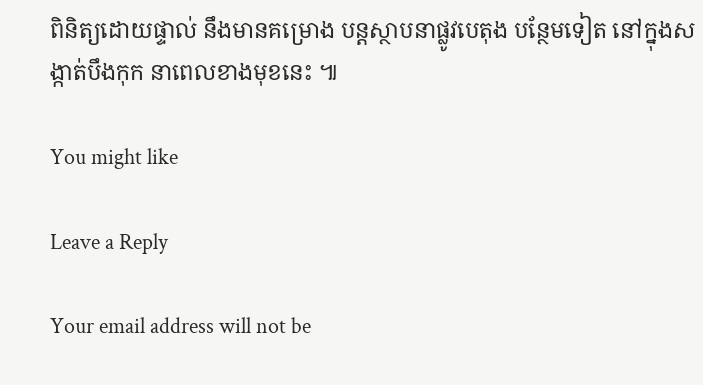ពិនិត្យដោយផ្ទាល់ នឹងមានគម្រោង បន្តស្ថាបនាផ្លូវបេតុង បន្ថែមទៀត នៅក្នុងសង្កាត់បឹងកុក នាពេលខាងមុខនេះ ៕

You might like

Leave a Reply

Your email address will not be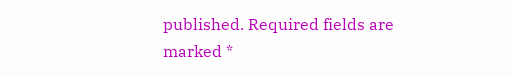published. Required fields are marked *